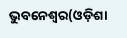ଭୁବନେଶ୍ୱର(ଓଡ଼ିଶା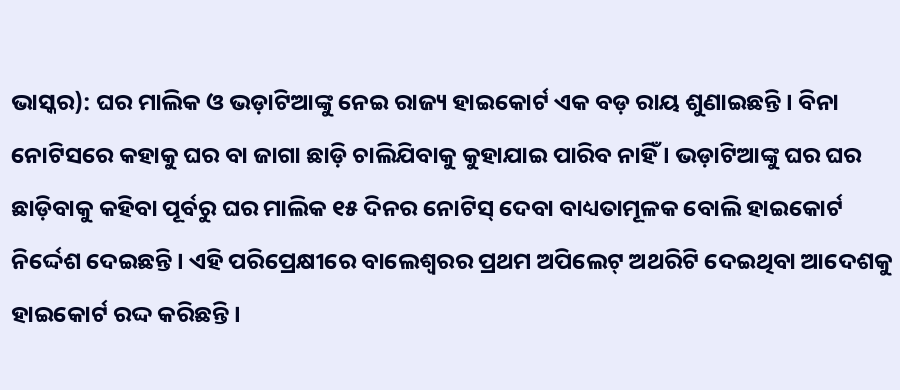ଭାସ୍କର): ଘର ମାଲିକ ଓ ଭଡ଼ାଟିଆଙ୍କୁ ନେଇ ରାଜ୍ୟ ହାଇକୋର୍ଟ ଏକ ବଡ଼ ରାୟ ଶୁଣାଇଛନ୍ତି । ବିନା ନୋଟିସରେ କହାକୁ ଘର ବା ଜାଗା ଛାଡ଼ି ଚାଲିଯିବାକୁ କୁହାଯାଇ ପାରିବ ନାହିଁ । ଭଡ଼ାଟିଆଙ୍କୁ ଘର ଘର ଛାଡ଼ିବାକୁ କହିବା ପୂର୍ବରୁ ଘର ମାଲିକ ୧୫ ଦିନର ନୋଟିସ୍ ଦେବା ବାଧ୍ୟତାମୂଳକ ବୋଲି ହାଇକୋର୍ଟ ନିର୍ଦ୍ଦେଶ ଦେଇଛନ୍ତି । ଏହି ପରିପ୍ରେକ୍ଷୀରେ ବାଲେଶ୍ୱରର ପ୍ରଥମ ଅପିଲେଟ୍ ଅଥରିଟି ଦେଇଥିବା ଆଦେଶକୁ ହାଇକୋର୍ଟ ରଦ୍ଦ କରିଛନ୍ତି ।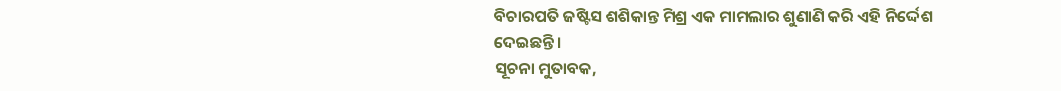ବିଚାରପତି ଜଷ୍ଟିସ ଶଶିକାନ୍ତ ମିଶ୍ର ଏକ ମାମଲାର ଶୁଣାଣି କରି ଏହି ନିର୍ଦ୍ଦେଶ ଦେଇଛନ୍ତି ।
ସୂଚନା ମୁତାବକ,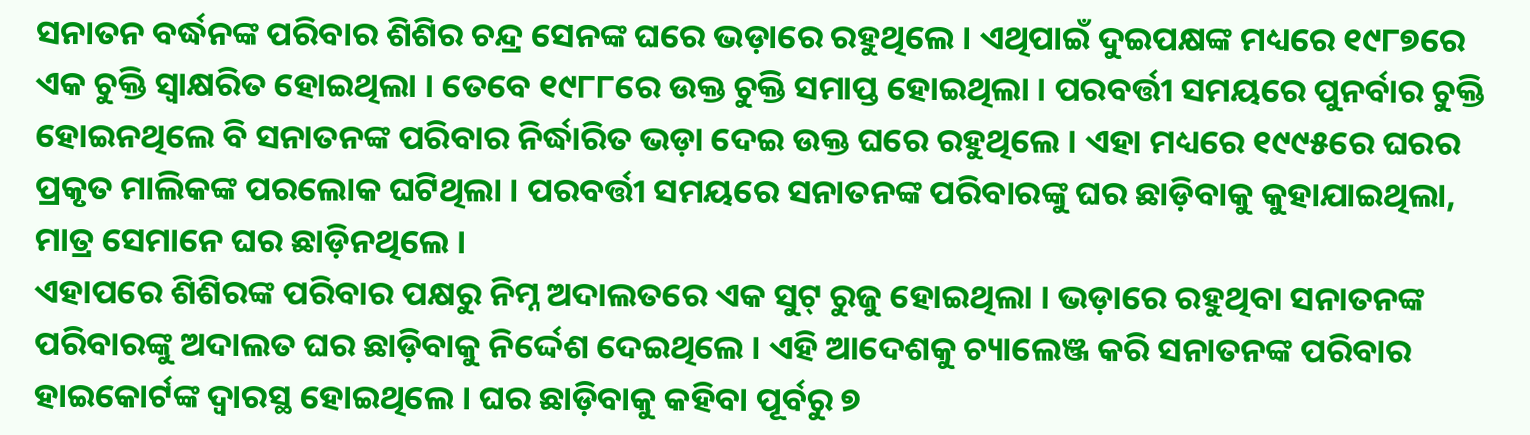ସନାତନ ବର୍ଦ୍ଧନଙ୍କ ପରିବାର ଶିଶିର ଚନ୍ଦ୍ର ସେନଙ୍କ ଘରେ ଭଡ଼ାରେ ରହୁଥିଲେ । ଏଥିପାଇଁ ଦୁଇପକ୍ଷଙ୍କ ମଧ୍ୟରେ ୧୯୮୭ରେ ଏକ ଚୁକ୍ତି ସ୍ୱାକ୍ଷରିତ ହୋଇଥିଲା । ତେବେ ୧୯୮୮ରେ ଉକ୍ତ ଚୁକ୍ତି ସମାପ୍ତ ହୋଇଥିଲା । ପରବର୍ତ୍ତୀ ସମୟରେ ପୁନର୍ବାର ଚୁକ୍ତି ହୋଇନଥିଲେ ବି ସନାତନଙ୍କ ପରିବାର ନିର୍ଦ୍ଧାରିତ ଭଡ଼ା ଦେଇ ଉକ୍ତ ଘରେ ରହୁଥିଲେ । ଏହା ମଧ୍ୟରେ ୧୯୯୫ରେ ଘରର ପ୍ରକୃତ ମାଲିକଙ୍କ ପରଲୋକ ଘଟିଥିଲା । ପରବର୍ତ୍ତୀ ସମୟରେ ସନାତନଙ୍କ ପରିବାରଙ୍କୁ ଘର ଛାଡ଼ିବାକୁ କୁହାଯାଇଥିଲା, ମାତ୍ର ସେମାନେ ଘର ଛାଡ଼ିନଥିଲେ ।
ଏହାପରେ ଶିଶିରଙ୍କ ପରିବାର ପକ୍ଷରୁ ନିମ୍ନ ଅଦାଲତରେ ଏକ ସୁଟ୍ ରୁଜୁ ହୋଇଥିଲା । ଭଡ଼ାରେ ରହୁଥିବା ସନାତନଙ୍କ ପରିବାରଙ୍କୁ ଅଦାଲତ ଘର ଛାଡ଼ିବାକୁ ନିର୍ଦ୍ଦେଶ ଦେଇଥିଲେ । ଏହି ଆଦେଶକୁ ଚ୍ୟାଲେଞ୍ଜ କରି ସନାତନଙ୍କ ପରିବାର ହାଇକୋର୍ଟଙ୍କ ଦ୍ୱାରସ୍ଥ ହୋଇଥିଲେ । ଘର ଛାଡ଼ିବାକୁ କହିବା ପୂର୍ବରୁ ୭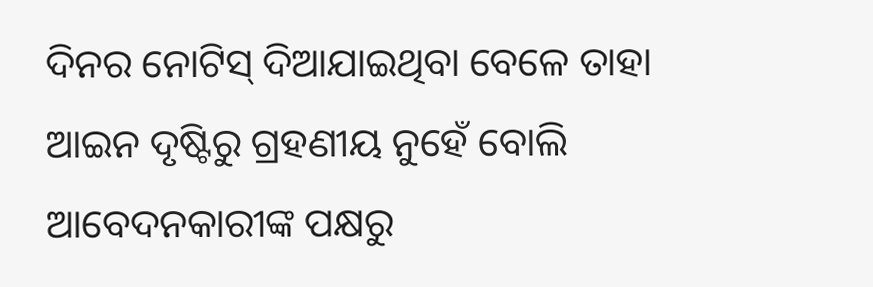ଦିନର ନୋଟିସ୍ ଦିଆଯାଇଥିବା ବେଳେ ତାହା ଆଇନ ଦୃଷ୍ଟିରୁ ଗ୍ରହଣୀୟ ନୁହେଁ ବୋଲି ଆବେଦନକାରୀଙ୍କ ପକ୍ଷରୁ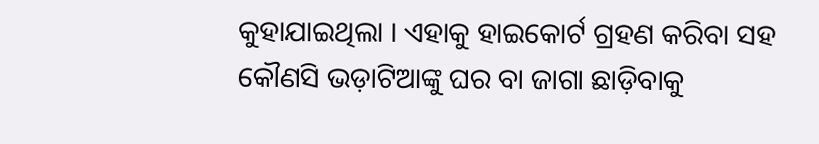କୁହାଯାଇଥିଲା । ଏହାକୁ ହାଇକୋର୍ଟ ଗ୍ରହଣ କରିବା ସହ କୌଣସି ଭଡ଼ାଟିଆଙ୍କୁ ଘର ବା ଜାଗା ଛାଡ଼ିବାକୁ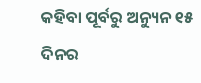କହିବା ପୂର୍ବରୁ ଅନ୍ୟୁନ ୧୫ ଦିନର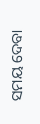ସମୟ ଦେବା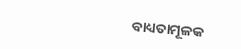ବାଧ୍ୟତାମୂଳକ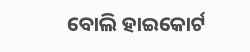ବୋଲି ହାଇକୋର୍ଟ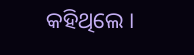କହିଥିଲେ ।